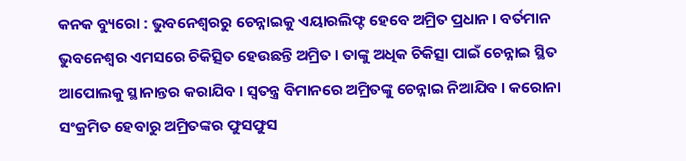କନକ ବ୍ୟୁରୋ : ଭୁବନେଶ୍ୱରରୁ ଚେନ୍ନାଇକୁ ଏୟାରଲିଫ୍ଟ ହେବେ ଅମ୍ରିତ ପ୍ରଧାନ । ବର୍ତମାନ ଭୁବନେଶ୍ୱର ଏମସରେ ଚିକିତ୍ସିତ ହେଉଛନ୍ତି ଅମ୍ରିତ । ତାଙ୍କୁ ଅଧିକ ଚିକିତ୍ସା ପାଇଁ ଚେନ୍ନାଇ ସ୍ଥିତ ଆପୋଲକୁ ସ୍ଥାନାନ୍ତର କରାଯିବ । ସ୍ୱତନ୍ତ୍ର ବିମାନରେ ଅମ୍ରିତଙ୍କୁ ଚେନ୍ନାଇ ନିଆଯିବ । କରୋନା ସଂକ୍ରମିତ ହେବାରୁ ଅମ୍ରିତଙ୍କର ଫୁସଫୁସ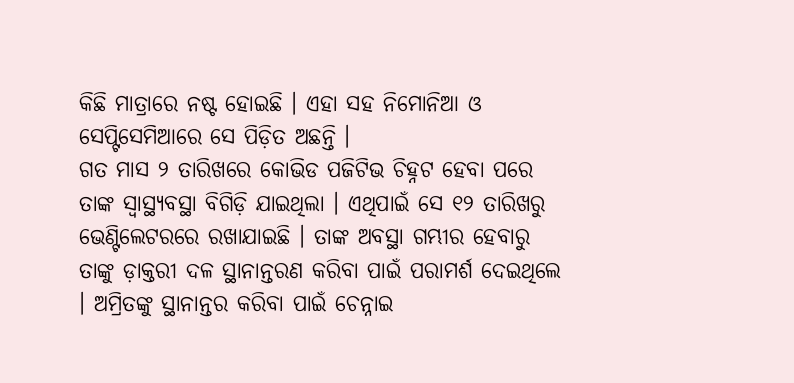କିଛି ମାତ୍ରାରେ ନଷ୍ଟ ହୋଇଛି । ଏହା ସହ ନିମୋନିଆ ଓ ସେପ୍ଟିସେମିଆରେ ସେ ପିଡ଼ିତ ଅଛନ୍ତି ।
ଗତ ମାସ ୨ ତାରିଖରେ କୋଭିଡ ପଜିଟିଭ ଚିହ୍ନଟ ହେବା ପରେ ତାଙ୍କ ସ୍ୱାସ୍ଥ୍ୟବସ୍ଥା ବିଗିଡ଼ି ଯାଇଥିଲା । ଏଥିପାଇଁ ସେ ୧୨ ତାରିଖରୁ ଭେଣ୍ଟିଲେଟରରେ ରଖାଯାଇଛି । ତାଙ୍କ ଅବସ୍ଥା ଗମ୍ଭୀର ହେବାରୁ ତାଙ୍କୁ ଡ଼ାକ୍ତରୀ ଦଳ ସ୍ଥାନାନ୍ତରଣ କରିବା ପାଇଁ ପରାମର୍ଶ ଦେଇଥିଲେ । ଅମ୍ରିତଙ୍କୁ ସ୍ଥାନାନ୍ତର କରିବା ପାଇଁ ଚେନ୍ନାଇ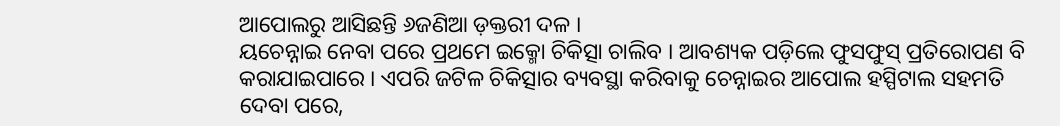ଆପୋଲରୁ ଆସିଛନ୍ତି ୬ଜଣିଆ ଡ଼କ୍ତରୀ ଦଳ ।
ୟଚେନ୍ନାଇ ନେବା ପରେ ପ୍ରଥମେ ଇକ୍ମୋ ଚିକିତ୍ସା ଚାଲିବ । ଆବଶ୍ୟକ ପଡ଼ିଲେ ଫୁସଫୁସ୍ ପ୍ରତିରୋପଣ ବି କରାଯାଇପାରେ । ଏପରି ଜଟିଳ ଚିକିତ୍ସାର ବ୍ୟବସ୍ଥା କରିବାକୁ ଚେନ୍ନାଇର ଆପୋଲ ହସ୍ପିଟାଲ ସହମତି ଦେବା ପରେ,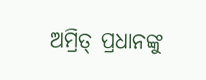ଅମ୍ରିତ୍ ପ୍ରଧାନଙ୍କୁ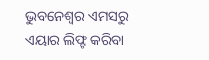ଭୁବନେଶ୍ୱର ଏମସରୁ ଏୟାର ଲିଫ୍ଟ କରିବା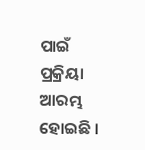ପାଇଁ ପ୍ରକ୍ରିୟା ଆରମ୍ଭ ହୋଇଛି ।